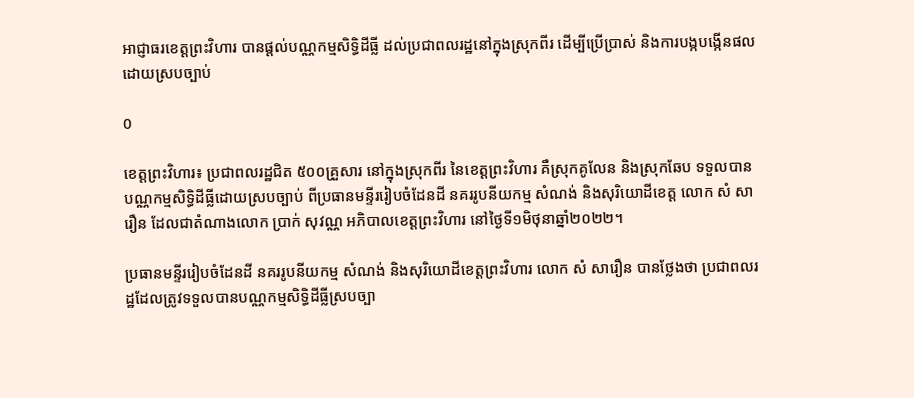អាជ្ញាធរខេត្តព្រះវិហារ បានផ្តល់បណ្ណកម្មសិទ្ធិដីធ្លី ដល់ប្រជាពលរដ្ឋនៅក្នុងស្រុកពីរ ដើម្បីប្រើប្រាស់ និងការបង្កបង្កើនផលដោយស្របច្បាប់

0

ខេត្តព្រះវិហារ៖ ប្រជាពលរដ្ឋជិត ៥០០គ្រួសារ នៅក្នុងស្រុកពីរ នៃខេត្តព្រះវិហារ គឺស្រុកគូលែន និងស្រុកឆែប ទទួលបានបណ្ណកម្មសិទ្ធិដីធ្លីដោយស្របច្បាប់ ពីប្រធានមន្ទីររៀបចំដែនដី នគររូបនីយកម្ម សំណង់ និងសុរិយោដីខេត្ត លោក សំ សារឿន ដែលជាតំណាងលោក ប្រាក់ សុវណ្ណ អភិបាលខេត្តព្រះវិហារ នៅថ្ងៃទី១មិថុនាឆ្នាំ២០២២។

ប្រធានមន្ទីររៀបចំដែនដី នគររូបនីយកម្ម សំណង់ និងសុរិយោដីខេត្តព្រះវិហារ លោក សំ សារឿន បានថ្លែងថា ប្រជាពលរដ្ឋដែលត្រូវទទួលបានបណ្ណកម្មសិទ្ធិដីធ្លីស្របច្បា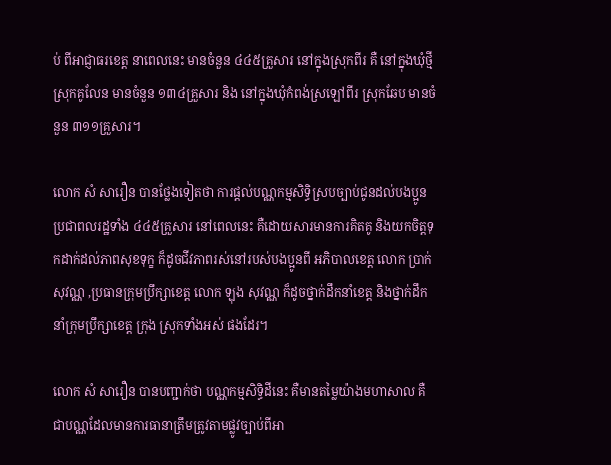ប់ ពីអាជ្ញាធរខេត្ត នាពេលនេះ មានចំនួន ៤៤៥គ្រួសារ នៅក្នុងស្រុកពីរ គឺ នៅក្នុងឃុំថ្មី ស្រុកគូលែន មានចំនួន ១៣៤គ្រួសារ និង នៅក្នុងឃុំកំពង់ស្រឡៅពីរ ស្រុកឆែប មានចំនួន ៣១១គ្រួសារ។

លោក សំ សារឿន បានថ្លែងទៀតថា ការផ្តល់បណ្ណកម្មសិទ្ធិស្របច្បាប់ជូនដល់បងប្អូន ប្រជាពលរដ្ឋទាំង ៤៤៥គ្រួសារ នៅពេលនេះ គឺដោយសារមានការគិតគូ និងយកចិត្តទុកដាក់ដល់ភាពសុខទុក្ខ ក៏ដូចជីវភាពរស់នៅរបស់បងប្អូនពី អភិបាលខេត្ត លោក ប្រាក់ សុវណ្ណ ,ប្រធានក្រុមប្រឹក្សាខេត្ត លោក ឡុង សុវណ្ណ ក៏ដូចថ្នាក់ដឹកនាំខេត្ត និងថ្នាក់ដឹកនាំក្រុមប្រឹក្សាខេត្ត ក្រុង ស្រុកទាំងអស់ ផងដែរ។

លោក សំ សារឿន បានបញ្ជាក់ថា បណ្ណកម្មសិទ្ធិដីនេះ គឺមានតម្លៃយ៉ាងមហាសាល គឺជាបណ្ណដែលមានការធានាត្រឹមត្រូវតាមផ្លូវច្បាប់ពីអា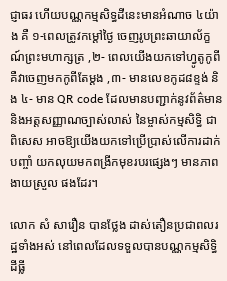ជ្ញាធរ ហើយបណ្ណកម្មសិទ្ធដីនេះមានអំណាច ៤យ៉ាង គឺ ១-ពេលត្រូវកម្តៅថ្ងៃ ចេញរូបព្រះឆាយាល័ក្ខណ៍ព្រះមហាក្សត្រ ,២- ពេលយើងយកទៅហ្វូតូកូពី គឺវាចេញមកកូពីតែម្តង ,៣- មានលេខកូដ៨ខ្ទង់ និង ៤- មាន QR code ដែលមានបញ្ជាក់នូវព័ត៌មាន និងអត្តសញ្ញាណច្បាស់លាស់ នៃម្ចាស់កម្មសិទ្ធិ ជាពិសេស អាចឱ្យយើងយកទៅប្រើប្រាស់លើការដាក់បញ្ចាំ យកលុយមកពង្រីកមុខរបរផ្សេងៗ មានភាពងាយស្រួល ផងដែរ។

លោក សំ សារឿន បានថ្លែង ដាស់តឿនប្រជាពលរដ្ឋទាំងអស់ នៅពេលដែលទទួលបានបណ្ណកម្មសិទ្ធិដីធ្លី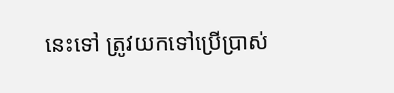នេះទៅ ត្រូវយកទៅប្រើប្រាស់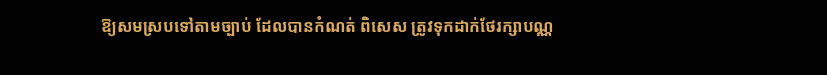ឱ្យសមស្របទៅតាមច្បាប់ ដែលបានកំណត់ ពិសេស ត្រូវទុកដាក់ថែរក្សាបណ្ណ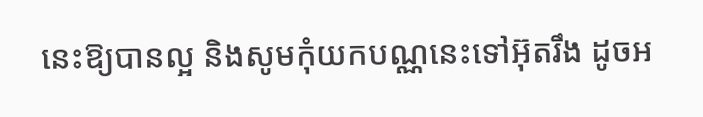នេះឱ្យបានល្អ និងសូមកុំយកបណ្ណនេះទៅអ៊ុតរឹង ដូចអ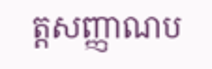ត្តសញ្ញាណប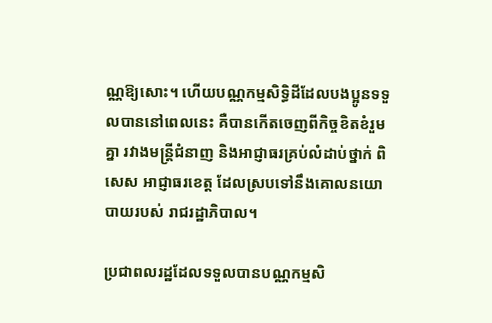ណ្ណឱ្យសោះ។ ហើយបណ្ណកម្មសិទ្ធិដីដែលបងប្អូនទទួលបាននៅពេលនេះ គឺបានកើតចេញពីកិច្ចខិតខំរួមគ្នា រវាងមន្ត្រីជំនាញ និងអាជ្ញាធរគ្រប់លំដាប់ថ្នាក់ ពិសេស អាជ្ញាធរខេត្ត ដែលស្របទៅនឹងគោលនយោបាយរបស់ រាជរដ្ឋាភិបាល។

ប្រជាពលរដ្ឋដែលទទួលបានបណ្ណកម្មសិ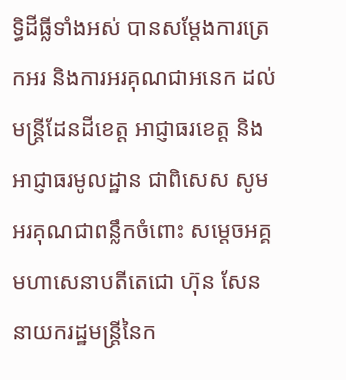ទ្ធិដីធ្លីទាំងអស់ បានសម្តែងការត្រេកអរ និងការអរគុណជាអនេក ដល់មន្ត្រីដែនដីខេត្ត អាជ្ញាធរខេត្ត និងអាជ្ញាធរមូលដ្ឋាន ជាពិសេស សូមអរគុណជាពន្លឹកចំពោះ សម្តេចអគ្គមហាសេនាបតីតេជោ ហ៊ុន សែន នាយករដ្ឋមន្ត្រីនៃក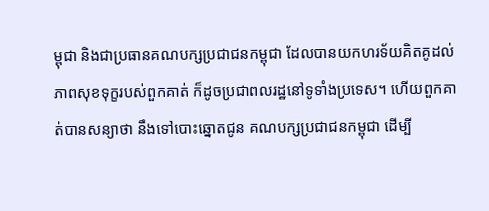ម្ពុជា និងជាប្រធានគណបក្សប្រជាជនកម្ពុជា ដែលបានយកហរទ័យគិតគូដល់ភាពសុខទុក្ខរបស់ពួកគាត់ ក៏ដូចប្រជាពលរដ្ឋនៅទូទាំងប្រទេស។ ហើយពួកគាត់បានសន្យាថា នឹងទៅបោះឆ្នោតជូន គណបក្សប្រជាជនកម្ពុជា ដើម្បី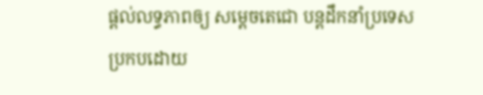ផ្តល់លទ្ធភាពឲ្យ សម្តេចតេជោ បន្តដឹកនាំប្រទេស ប្រកបដោយ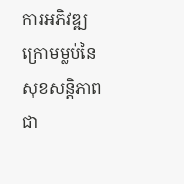ការអភិវឌ្ឍ ក្រោមម្លប់នៃសុខសន្តិភាពជា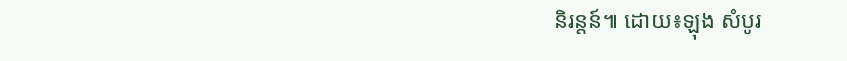និរន្តន៍៕ ដោយ៖ឡុង សំបូរ